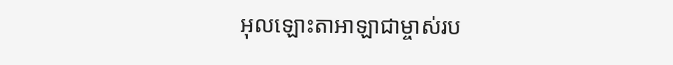អុលឡោះតាអាឡាជាម្ចាស់រប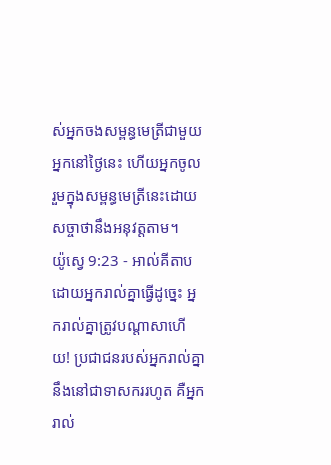ស់អ្នកចងសម្ពន្ធមេត្រីជាមួយអ្នកនៅថ្ងៃនេះ ហើយអ្នកចូលរួមក្នុងសម្ពន្ធមេត្រីនេះដោយសច្ចាថានឹងអនុវត្តតាម។
យ៉ូស្វេ 9:23 - អាល់គីតាប ដោយអ្នករាល់គ្នាធ្វើដូច្នេះ អ្នករាល់គ្នាត្រូវបណ្តាសាហើយ! ប្រជាជនរបស់អ្នករាល់គ្នានឹងនៅជាទាសកររហូត គឺអ្នករាល់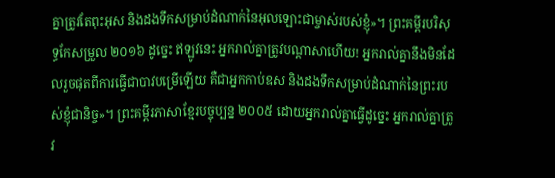គ្នាត្រូវតែពុះអុស និងដងទឹកសម្រាប់ដំណាក់នៃអុលឡោះជាម្ចាស់របស់ខ្ញុំ»។ ព្រះគម្ពីរបរិសុទ្ធកែសម្រួល ២០១៦ ដូច្នេះ ឥឡូវនេះ អ្នករាល់គ្នាត្រូវបណ្ដាសាហើយ! អ្នករាល់គ្នានឹងមិនដែលរួចផុតពីការធ្វើជាបាវបម្រើឡើយ គឺជាអ្នកកាប់ឧស និងដងទឹកសម្រាប់ដំណាក់នៃព្រះរបស់ខ្ញុំជានិច្ច»។ ព្រះគម្ពីរភាសាខ្មែរបច្ចុប្បន្ន ២០០៥ ដោយអ្នករាល់គ្នាធ្វើដូច្នេះ អ្នករាល់គ្នាត្រូវ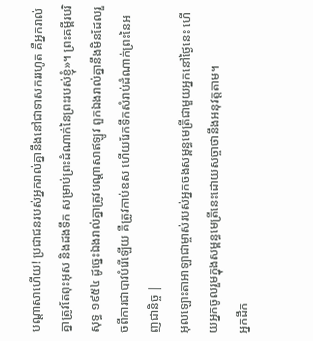បណ្ដាសាហើយ! ប្រជាជនរបស់អ្នករាល់គ្នានឹងនៅជាទាសកររហូត គឺអ្នករាល់គ្នាត្រូវតែពុះអុស និងដងទឹក សម្រាប់ព្រះដំណាក់នៃព្រះរបស់ខ្ញុំ»។ ព្រះគម្ពីរបរិសុទ្ធ ១៩៥៤ ដូច្នេះឯងរាល់គ្នាត្រូវបណ្តាសាឥឡូវ ពួកឯងរាល់គ្នានឹងមិនដែលរួចពីការជាបាវបំរើឡើយ គឺត្រូវកាប់ឧស ហើយរែកទឹកសំរាប់ដំណាក់ព្រះនៃអញជានិច្ច |
អុលឡោះតាអាឡាជាម្ចាស់របស់អ្នកចងសម្ពន្ធមេត្រីជាមួយអ្នកនៅថ្ងៃនេះ ហើយអ្នកចូលរួមក្នុងសម្ពន្ធមេត្រីនេះដោយសច្ចាថានឹងអនុវត្តតាម។
អ្នកដឹក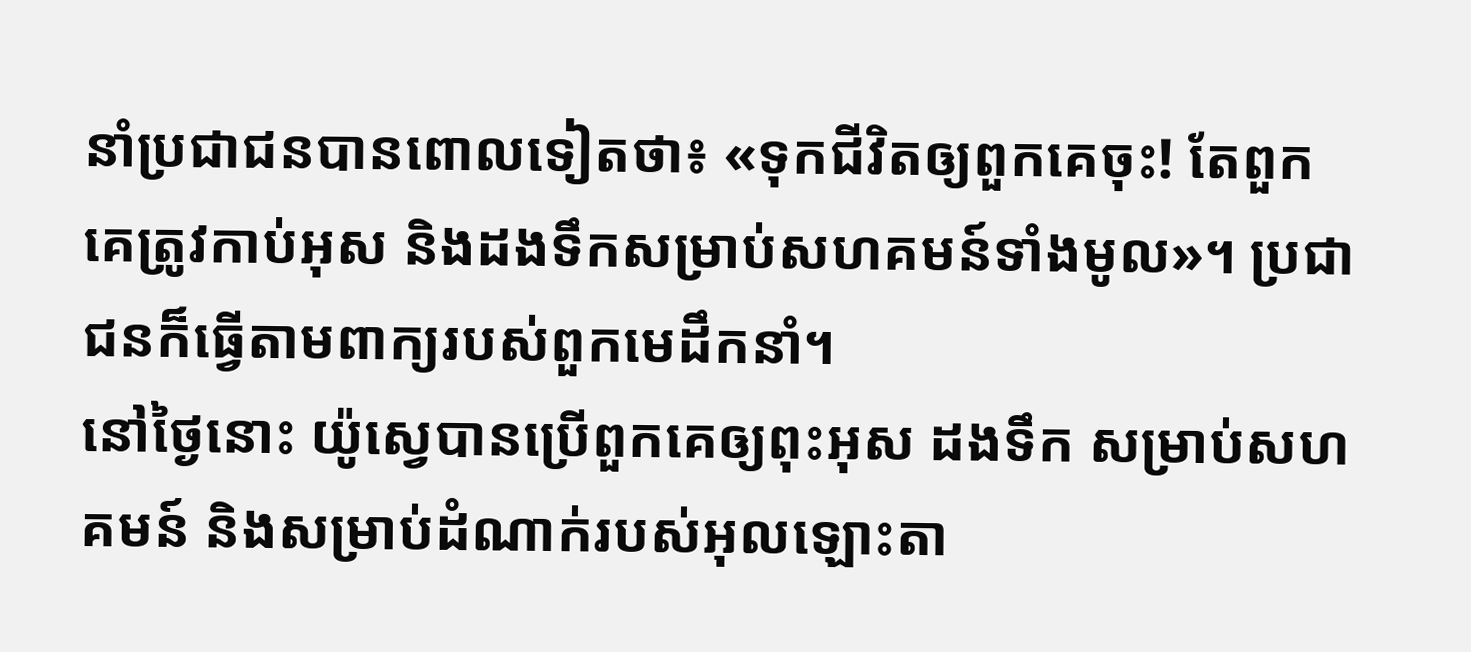នាំប្រជាជនបានពោលទៀតថា៖ «ទុកជីវិតឲ្យពួកគេចុះ! តែពួកគេត្រូវកាប់អុស និងដងទឹកសម្រាប់សហគមន៍ទាំងមូល»។ ប្រជាជនក៏ធ្វើតាមពាក្យរបស់ពួកមេដឹកនាំ។
នៅថ្ងៃនោះ យ៉ូស្វេបានប្រើពួកគេឲ្យពុះអុស ដងទឹក សម្រាប់សហគមន៍ និងសម្រាប់ដំណាក់របស់អុលឡោះតា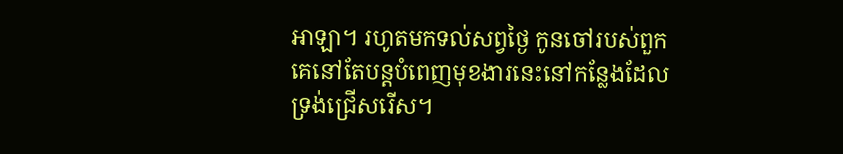អាឡា។ រហូតមកទល់សព្វថ្ងៃ កូនចៅរបស់ពួកគេនៅតែបន្តបំពេញមុខងារនេះនៅកន្លែងដែលទ្រង់ជ្រើសរើស។